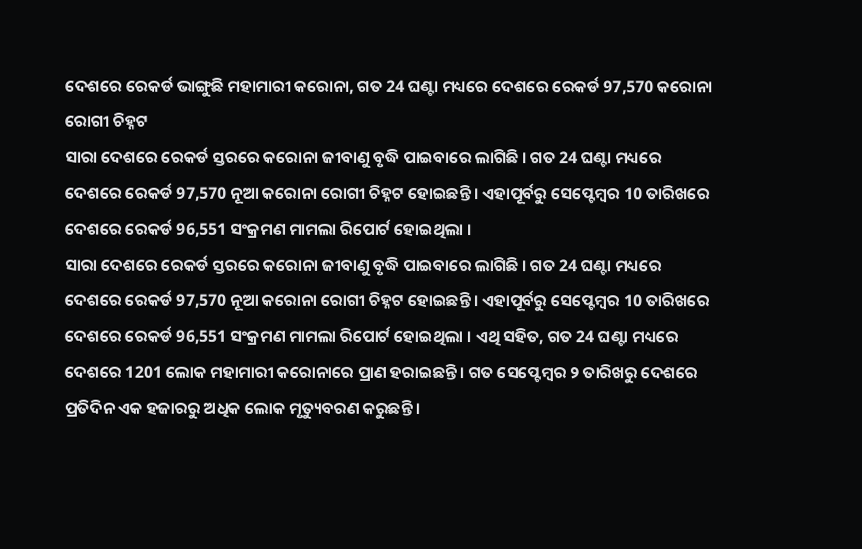ଦେଶରେ ରେକର୍ଡ ଭାଙ୍ଗୁଛି ମହାମାରୀ କରୋନା, ଗତ 24 ଘଣ୍ଟା ମଧ୍ୟରେ ଦେଶରେ ରେକର୍ଡ 97,570 କରୋନା ରୋଗୀ ଚିହ୍ନଟ
ସାରା ଦେଶରେ ରେକର୍ଡ ସ୍ତରରେ କରୋନା ଜୀବାଣୁ ବୃଦ୍ଧି ପାଇବାରେ ଲାଗିଛି । ଗତ 24 ଘଣ୍ଟା ମଧ୍ୟରେ ଦେଶରେ ରେକର୍ଡ 97,570 ନୂଆ କରୋନା ରୋଗୀ ଚିହ୍ନଟ ହୋଇଛନ୍ତି । ଏହାପୂର୍ବରୁ ସେପ୍ଟେମ୍ବର 10 ତାରିଖରେ ଦେଶରେ ରେକର୍ଡ 96,551 ସଂକ୍ରମଣ ମାମଲା ରିପୋର୍ଟ ହୋଇଥିଲା ।
ସାରା ଦେଶରେ ରେକର୍ଡ ସ୍ତରରେ କରୋନା ଜୀବାଣୁ ବୃଦ୍ଧି ପାଇବାରେ ଲାଗିଛି । ଗତ 24 ଘଣ୍ଟା ମଧ୍ୟରେ ଦେଶରେ ରେକର୍ଡ 97,570 ନୂଆ କରୋନା ରୋଗୀ ଚିହ୍ନଟ ହୋଇଛନ୍ତି । ଏହାପୂର୍ବରୁ ସେପ୍ଟେମ୍ବର 10 ତାରିଖରେ ଦେଶରେ ରେକର୍ଡ 96,551 ସଂକ୍ରମଣ ମାମଲା ରିପୋର୍ଟ ହୋଇଥିଲା । ଏଥି ସହିତ, ଗତ 24 ଘଣ୍ଟା ମଧ୍ୟରେ ଦେଶରେ 1201 ଲୋକ ମହାମାରୀ କରୋନାରେ ପ୍ରାଣ ହରାଇଛନ୍ତି । ଗତ ସେପ୍ଟେମ୍ବର ୨ ତାରିଖରୁ ଦେଶରେ ପ୍ରତିଦିନ ଏକ ହଜାରରୁ ଅଧିକ ଲୋକ ମୃତ୍ୟୁବରଣ କରୁଛନ୍ତି ।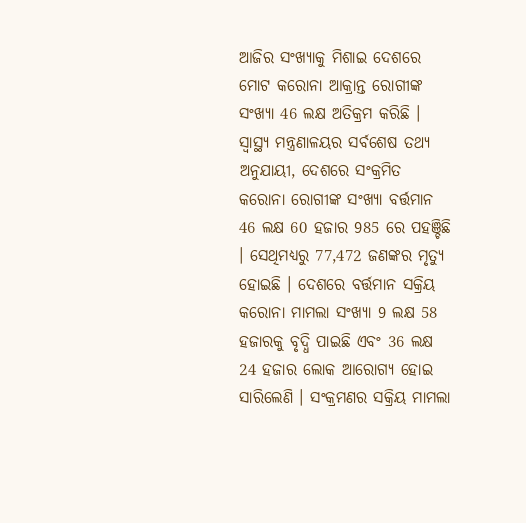ଆଜିର ସଂଖ୍ୟାକୁ ମିଶାଇ ଦେଶରେ ମୋଟ କରୋନା ଆକ୍ରାନ୍ତ ରୋଗୀଙ୍କ ସଂଖ୍ୟା 46 ଲକ୍ଷ ଅତିକ୍ରମ କରିଛି ।
ସ୍ୱାସ୍ଥ୍ୟ ମନ୍ତ୍ରଣାଳୟର ସର୍ବଶେଷ ତଥ୍ୟ ଅନୁଯାୟୀ, ଦେଶରେ ସଂକ୍ରମିତ କରୋନା ରୋଗୀଙ୍କ ସଂଖ୍ୟା ବର୍ତ୍ତମାନ 46 ଲକ୍ଷ 60 ହଜାର 985 ରେ ପହଞ୍ଚିଛି । ସେଥିମଧ୍ୟରୁ 77,472 ଜଣଙ୍କର ମୃତ୍ୟୁ ହୋଇଛି । ଦେଶରେ ବର୍ତ୍ତମାନ ସକ୍ରିୟ କରୋନା ମାମଲା ସଂଖ୍ୟା 9 ଲକ୍ଷ 58 ହଜାରକୁ ବୃଦ୍ଧି ପାଇଛି ଏବଂ 36 ଲକ୍ଷ 24 ହଜାର ଲୋକ ଆରୋଗ୍ୟ ହୋଇ ସାରିଲେଣି । ସଂକ୍ରମଣର ସକ୍ରିୟ ମାମଲା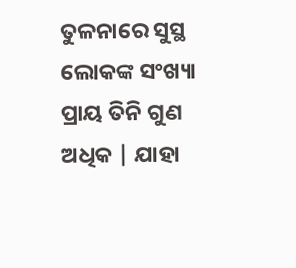ତୁଳନାରେ ସୁସ୍ଥ ଲୋକଙ୍କ ସଂଖ୍ୟା ପ୍ରାୟ ତିନି ଗୁଣ ଅଧିକ | ଯାହା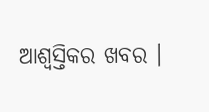ଆଶ୍ୱସ୍ତିକର ଖବର ।